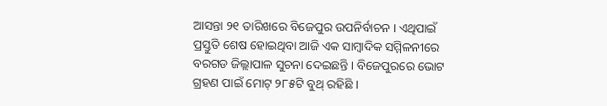ଆସନ୍ତା ୨୧ ତାରିଖରେ ବିଜେପୁର ଉପନିର୍ବାଚନ । ଏଥିପାଇଁ ପ୍ରସ୍ତୁତି ଶେଷ ହୋଇଥିବା ଆଜି ଏକ ସାମ୍ବାଦିକ ସମ୍ମିଳନୀରେ ବରଗଡ ଜିଲ୍ଲାପାଳ ସୁଚନା ଦେଇଛନ୍ତି । ବିଜେପୁରରେ ଭୋଟ ଗ୍ରହଣ ପାଇଁ ମୋଟ୍ ୨୮୫ଟି ବୁଥ୍ ରହିଛି ।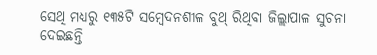ସେଥି ମଧ୍ୟରୁ ୧୩୫ଟି ସମ୍ବେଦନଶୀଳ ବୁଥ୍ ରିଥିବା ଜିଲ୍ଲାପାଳ ସୁଚନା ଦେଇଛନ୍ତି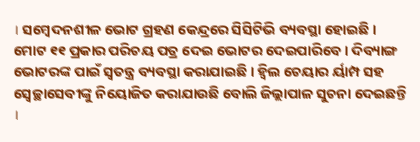। ସମ୍ବେଦନଶୀଳ ଭୋଟ ଗ୍ରହଣ କେନ୍ଦ୍ରରେ ସିସିଟିଭି ବ୍ୟବସ୍ଥା ହୋଇଛି । ମୋଟ ୧୧ ପ୍ରକାର ପରିଚୟ ପତ୍ର ଦେଇ ଭୋଟର ଦେଇପାରିବେ । ଦିବ୍ୟାଙ୍ଗ ଭୋଟରଙ୍କ ପାଇଁ ସ୍ୱତନ୍ତ୍ର ବ୍ୟବସ୍ଥା କରାଯାଇଛି । ହ୍ୱିଲ ଚେୟାର ର୍ୟାମ୍ପ ସହ ସ୍ୱେଚ୍ଛାସେବୀଙ୍କୁ ନିୟୋଜିତ କରାଯାଉଛି ବୋଲି ଜିଲ୍ଲାପାଳ ସୁଚନା ଦେଇଛନ୍ତି ।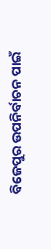ବିଜେପୁର ଉପନିର୍ବାଚନ ପାଇଁ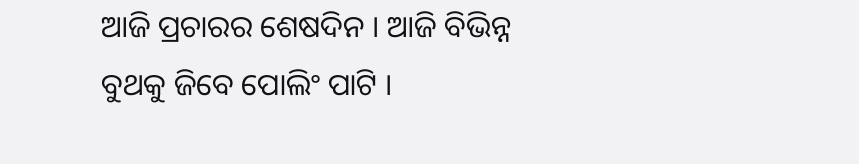ଆଜି ପ୍ରଚାରର ଶେଷଦିନ । ଆଜି ବିଭିନ୍ନ ବୁଥକୁ ଜିବେ ପୋଲିଂ ପାଟି ।